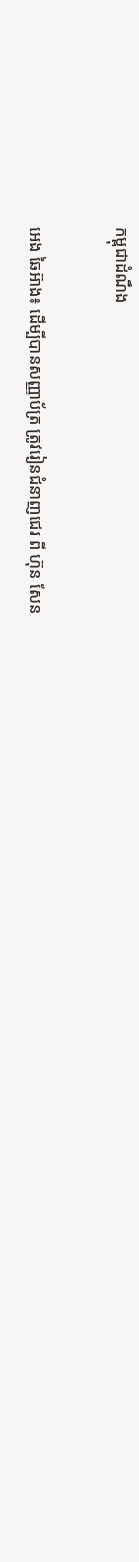កម្ពុជាដំណឹង

អេង ឆៃអ៊ាង៖ ដើម្បីបានសញ្ញាប័ត្រ ត្រូវរៀនជំនាញជេរ ពី ហ៊ុន សែន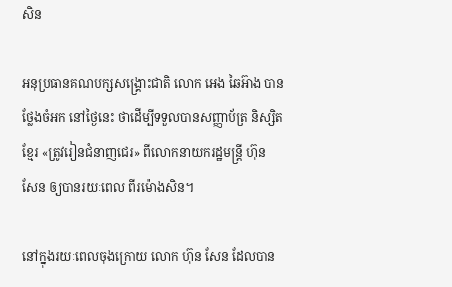សិន

អនុប្រធានគណបក្សសង្គ្រោះជាតិ លោក អេង ឆៃអ៊ាង បានថ្លែងចំអក នៅថ្ងៃនេះ ថាដើម្បីទទួលបានសញ្ញាប័ត្រ និស្សិតខ្មែរ «ត្រូវរៀនជំនាញជេរ» ពីលោកនាយករដ្ឋមន្ត្រី ហ៊ុន សែន ឲ្យបានរយៈពេល ពីរម៉ោងសិន។

នៅក្នុងរយៈពេលចុងក្រោយ លោក ហ៊ុន សែន ដែលបាន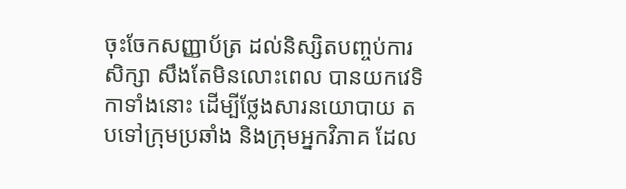ចុះចែកសញ្ញាប័ត្រ ដល់និស្សិតបញ្ចប់ការសិក្សា សឹងតែមិនលោះពេល បានយកវេទិកាទាំងនោះ ដើម្បីថ្លែងសារនយោបាយ តបទៅក្រុមប្រឆាំង និងក្រុមអ្នកវិភាគ ដែល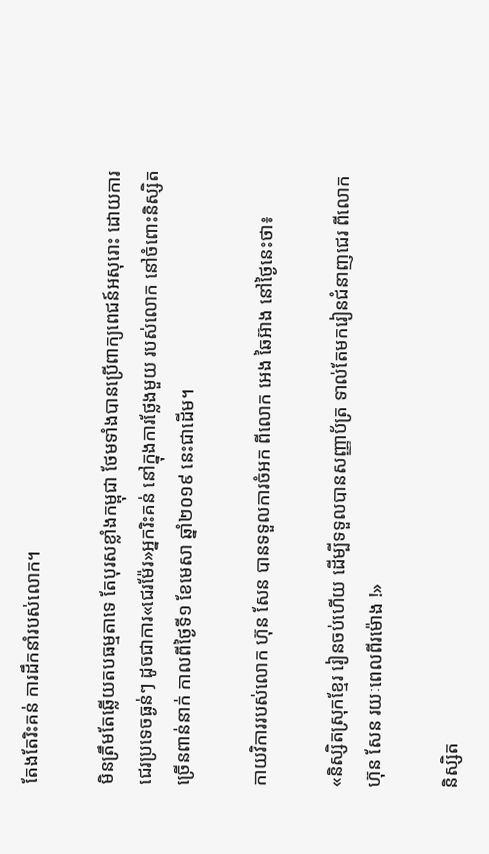តែងតែរិះគន់ ការដឹកនាំរបស់លោក។

មិនត្រឹមតែឆ្លើយតបធម្មតាទេ តែបុរសខ្លាំងកម្ពុជា ថែមទាំងបានប្រើពាក្យពេជន៍អសុរោះ ដោយការជេរប្រទេចធ្ងន់ៗ ដូចជាការ«ជេរម៉ែរ»អ្នករិះគន់ នៅក្នុងការថ្លែងមួយ របស់លោក នៅចំពោះនិស្សិតច្រើនពាន់នាក់ កាលពីថ្ងៃទី១ ខែមេសា ឆ្នាំ២០១៩ នេះជាដើម។

កាយវិការរបស់លោក ហ៊ុន សែន បានទទួលការចំអក ពីលោក អេង ឆៃអ៊ាង នៅថ្ងៃនេះថា៖

«និស្សិតស្រុកខ្មែរ រៀនចប់ហើយ ដើម្បីទទួលបានសញ្ញាប័ត្រ ទាល់តែមករៀនជំនាញជេរ ពីលោក ហ៊ុន សែន រយៈពេលពីរម៉ោង !»

និស្សិត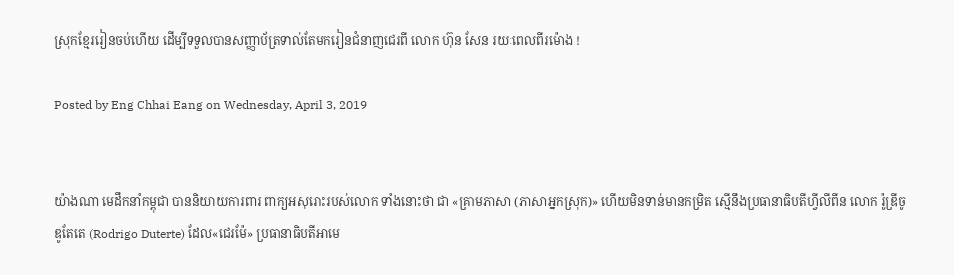ស្រុកខ្មែររៀនចប់ហើយ ដើម្បីទទួលបានសញ្ញាប័ត្រទាល់តែមករៀនជំនាញជេរពី លោក ហ៊ុន សែន រយៈពេលពីរម៉ោង !

Posted by Eng Chhai Eang on Wednesday, April 3, 2019


យ៉ាងណា មេដឹកនាំកម្ពុជា បាននិយាយការពារ ពាក្យអសុរោះរបស់លោក ទាំងនោះថា ជា «គ្រាមភាសា (ភាសាអ្នកស្រុក)» ហើយមិនទាន់មានកម្រិត ស្មើនឹងប្រធានាធិបតីហ្វីលីពីន លោក រ៉ូឌ្រីចូ ឌូតែតេ (Rodrigo Duterte) ដែល«ជេរម៉ែ» ប្រធានាធិបតីអាមេ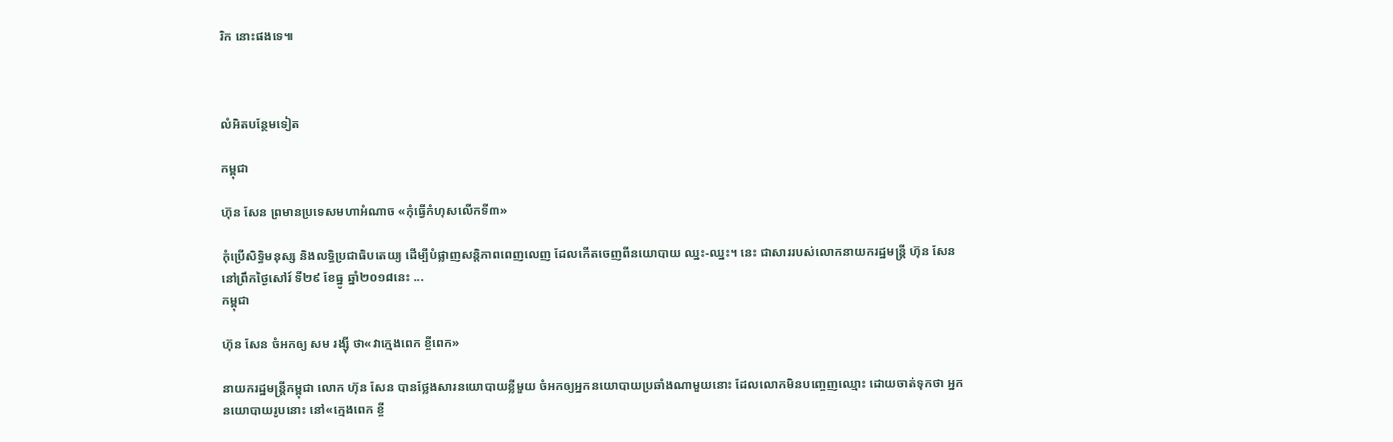រិក នោះផងទេ៕



លំអិតបន្ថែមទៀត

កម្ពុជា

ហ៊ុន សែន ព្រមានប្រទេសមហាអំណាច «កុំធ្វើកំហុសលើកទី៣»

កុំប្រើសិទ្ធិមនុស្ស និងលទ្ធិប្រជាធិបតេយ្យ ដើម្បីបំផ្លាញសន្តិភាពពេញលេញ ដែលកើតចេញពីនយោបាយ ឈ្នះ-ឈ្នះ។ នេះ ជាសាររបស់លោកនាយករដ្ឋមន្ត្រី ហ៊ុន សែន នៅព្រឹកថ្ងៃសៅរ៍ ទី២៩ ខែធ្នូ ឆ្នាំ២០១៨នេះ ...
កម្ពុជា

ហ៊ុន សែន ចំអកឲ្យ សម រង្ស៊ី ថា«វាក្មេងពេក ខ្ចីពេក»

នាយករដ្ឋមន្ត្រីកម្ពុជា លោក ហ៊ុន សែន បានថ្លែងសារនយោបាយខ្លីមួយ ចំអកឲ្យអ្នកនយោបាយប្រឆាំងណាមួយនោះ ដែលលោកមិនបញ្ចេញឈ្មោះ ដោយចាត់ទុកថា អ្នកនយោបាយរូបនោះ នៅ«ក្មេងពេក ខ្ចី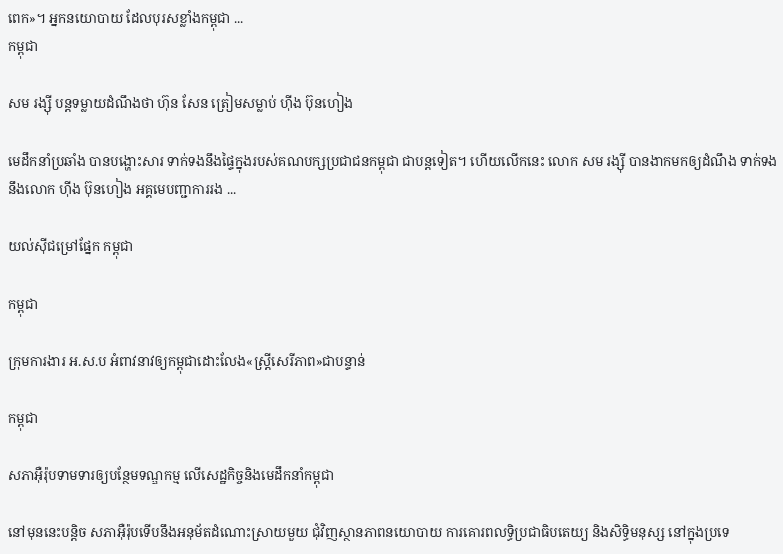ពេក»។ អ្នកនយោបាយ ដែលបុរសខ្លាំងកម្ពុជា ...
កម្ពុជា

សម រង្ស៊ី បន្តទម្លាយដំណឹងថា ហ៊ុន សែន ត្រៀមសម្លាប់ ហ៊ីង ប៊ុនហៀង

មេដឹកនាំប្រឆាំង បានបង្ហោះសារ ទាក់ទងនឹងផ្ទៃក្នុងរបស់គណបក្សប្រជាជនកម្ពុជា ជាបន្តទៀត។ ហើយលើកនេះ លោក សម រង្ស៊ី បានងាកមកឲ្យដំណឹង ទាក់ទងនឹងលោក ហ៊ីង ប៊ុនហៀង អគ្គមេបញ្ជាការរង ...

យល់ស៊ីជម្រៅផ្នែក កម្ពុជា

កម្ពុជា

ក្រុមការងារ អ.ស.ប អំពាវនាវឲ្យកម្ពុជាដោះលែង«ស្ត្រីសេរីភាព»ជាបន្ទាន់

កម្ពុជា

សភាអ៊ឺរ៉ុបទាមទារឲ្យបន្ថែមទណ្ឌកម្ម លើសេដ្ឋកិច្ចនិងមេដឹកនាំកម្ពុជា

នៅមុននេះបន្តិច សភាអ៊ឺរ៉ុបទើបនឹងអនុម័តដំណោះស្រាយមួយ ជុំវិញស្ថានភាពនយោបាយ ការគោរពលទ្ធិប្រជាធិបតេយ្យ និងសិទ្ធិមនុស្ស នៅក្នុងប្រទេ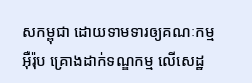សកម្ពុជា ដោយទាមទារឲ្យគណៈកម្មអ៊ឺរ៉ុប គ្រោងដាក់ទណ្ឌកម្ម លើសេដ្ឋ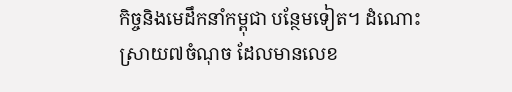កិច្ចនិងមេដឹកនាំកម្ពុជា បន្ថែមទៀត។ ដំណោះស្រាយ៧ចំណុច ដែលមានលេខ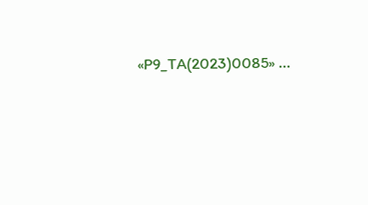«P9_TA(2023)0085» ...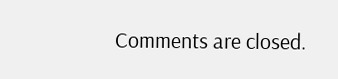Comments are closed.